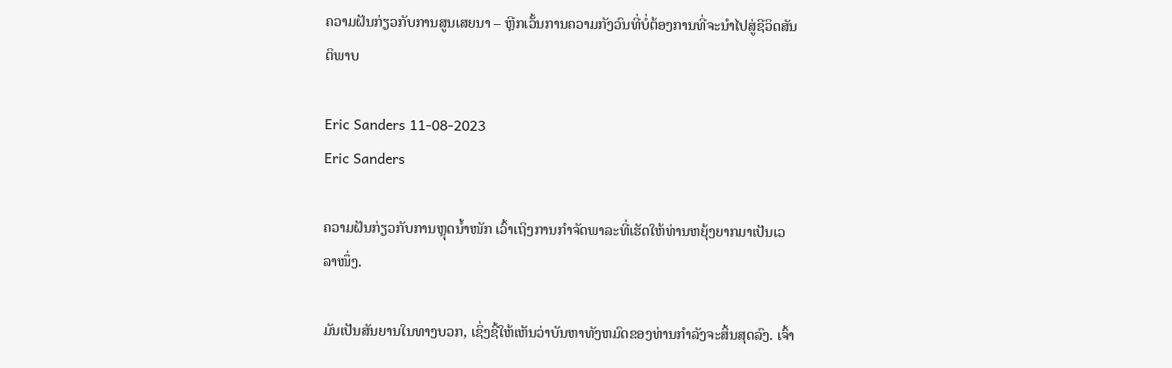ຄວາມຝັນກ່ຽວກັບການສູນເສຍນາ – ຫຼີກເວັ້ນການຄວາມກັງວົນທີ່ບໍ່ຕ້ອງການທີ່ຈະນໍາໄປສູ່ຊີວິດສັນຕິພາບ

Eric Sanders 11-08-2023
Eric Sanders

ຄວາມຝັນກ່ຽວກັບການຫຼຸດນ້ຳໜັກ ເວົ້າເຖິງການກຳຈັດພາລະທີ່ເຮັດໃຫ້ທ່ານຫຍຸ້ງຍາກມາເປັນເວລາໜຶ່ງ.

ມັນເປັນສັນຍານໃນທາງບວກ, ເຊິ່ງຊີ້ໃຫ້ເຫັນວ່າບັນຫາທັງຫມົດຂອງທ່ານກໍາລັງຈະສິ້ນສຸດລົງ. ເຈົ້າ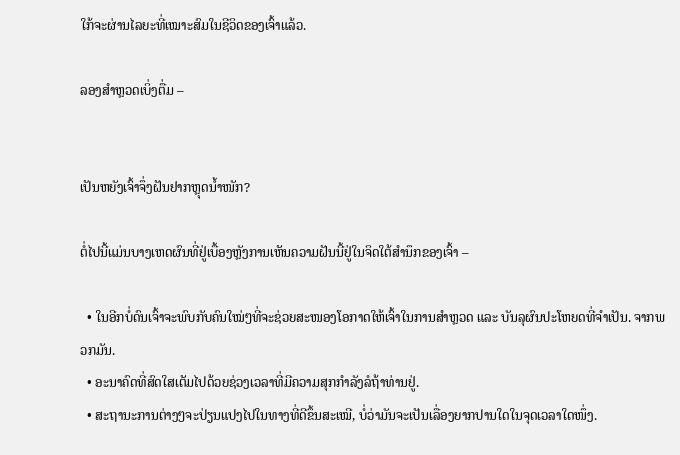ໃກ້ຈະຜ່ານໄລຍະທີ່ເໝາະສົມໃນຊີວິດຂອງເຈົ້າແລ້ວ.

ລອງສຳຫຼວດເບິ່ງຕື່ມ –


ເປັນຫຍັງເຈົ້າຈຶ່ງຝັນຢາກຫຼຸດນ້ຳໜັກ?

ຕໍ່ໄປນີ້ແມ່ນບາງເຫດຜົນທີ່ຢູ່ເບື້ອງຫຼັງການເຫັນຄວາມຝັນນີ້ຢູ່ໃນຈິດໃຕ້ສຳນຶກຂອງເຈົ້າ –

  • ໃນອີກບໍ່ດົນເຈົ້າຈະພົບກັບຄົນໃໝ່ໆທີ່ຈະຊ່ວຍສະໜອງໂອກາດໃຫ້ເຈົ້າໃນການສຳຫຼວດ ແລະ ບັນລຸຜົນປະໂຫຍດທີ່ຈຳເປັນ. ຈາກພວກມັນ.
  • ອະນາຄົດທີ່ສົດໃສເຕັມໄປດ້ວຍຊ່ວງເວລາທີ່ມີຄວາມສຸກກຳລັງລໍຖ້າທ່ານຢູ່.
  • ສະຖານະການຕ່າງໆຈະປ່ຽນແປງໄປໃນທາງທີ່ດີຂຶ້ນສະເໝີ, ບໍ່ວ່າມັນຈະເປັນເລື່ອງຍາກປານໃດໃນຈຸດເວລາໃດໜຶ່ງ.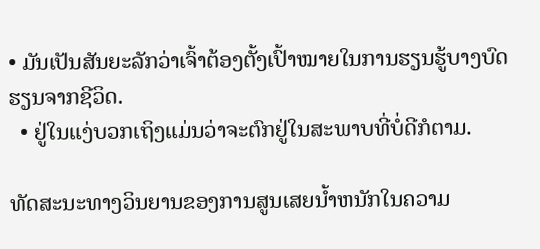• ມັນເປັນສັນຍະລັກວ່າເຈົ້າຕ້ອງຕັ້ງເປົ້າໝາຍໃນການຮຽນຮູ້ບາງບົດຮຽນຈາກຊີວິດ.
  • ຢູ່ໃນແງ່ບວກເຖິງແມ່ນວ່າຈະຕົກຢູ່ໃນສະພາບທີ່ບໍ່ດີກໍຕາມ.

ທັດສະນະທາງວິນຍານຂອງການສູນເສຍນ້ຳຫນັກໃນຄວາມ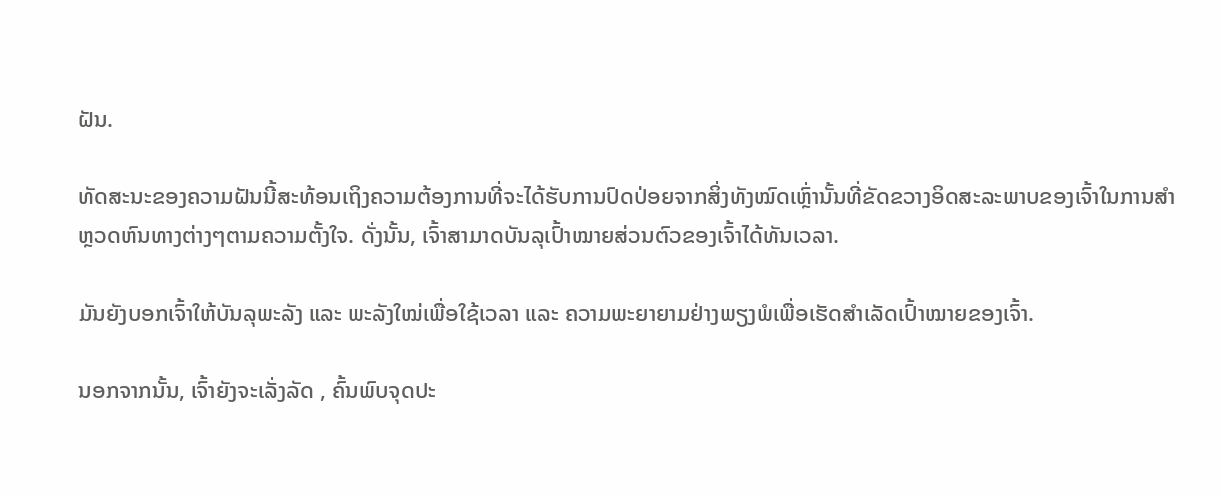ຝັນ.

ທັດສະນະຂອງຄວາມຝັນນີ້ສະທ້ອນເຖິງຄວາມຕ້ອງການທີ່ຈະໄດ້ຮັບການປົດປ່ອຍຈາກສິ່ງທັງໝົດເຫຼົ່ານັ້ນທີ່ຂັດຂວາງອິດສະລະພາບຂອງເຈົ້າໃນການສຳຫຼວດຫົນທາງຕ່າງໆຕາມຄວາມຕັ້ງໃຈ. ດັ່ງນັ້ນ, ເຈົ້າສາມາດບັນລຸເປົ້າໝາຍສ່ວນຕົວຂອງເຈົ້າໄດ້ທັນເວລາ.

ມັນຍັງບອກເຈົ້າໃຫ້ບັນລຸພະລັງ ແລະ ພະລັງໃໝ່ເພື່ອໃຊ້ເວລາ ແລະ ຄວາມພະຍາຍາມຢ່າງພຽງພໍເພື່ອເຮັດສຳເລັດເປົ້າໝາຍຂອງເຈົ້າ.

ນອກຈາກນັ້ນ, ເຈົ້າຍັງຈະເລັ່ງລັດ , ຄົ້ນພົບຈຸດປະ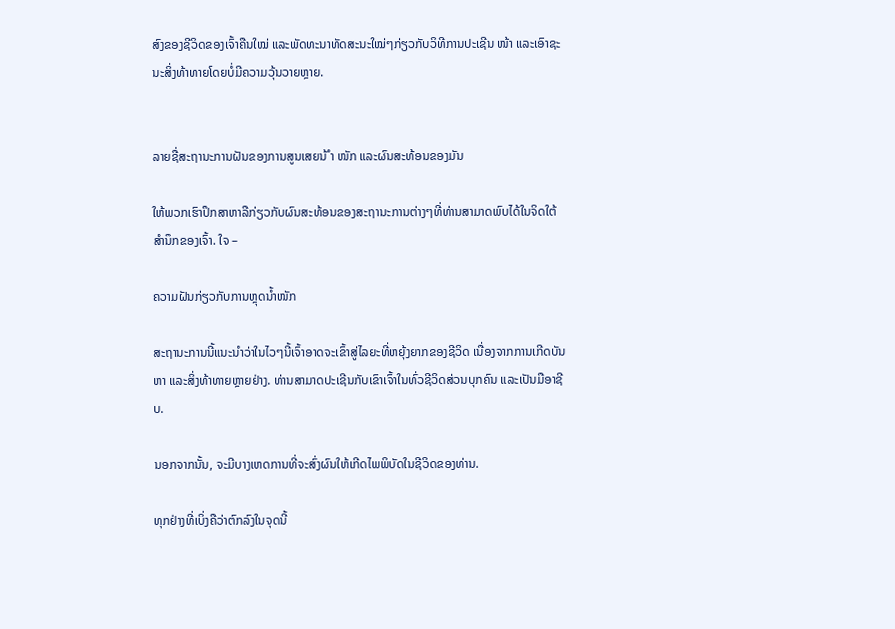ສົງຂອງຊີວິດຂອງເຈົ້າຄືນໃໝ່ ແລະພັດທະນາທັດສະນະໃໝ່ໆກ່ຽວກັບວິທີການປະເຊີນ ໜ້າ ແລະເອົາຊະນະສິ່ງທ້າທາຍໂດຍບໍ່ມີຄວາມວຸ້ນວາຍຫຼາຍ.


ລາຍຊື່ສະຖານະການຝັນຂອງການສູນເສຍນ້ ຳ ໜັກ ແລະຜົນສະທ້ອນຂອງມັນ

ໃຫ້ພວກເຮົາປຶກສາຫາລືກ່ຽວກັບຜົນສະທ້ອນຂອງສະຖານະການຕ່າງໆທີ່ທ່ານສາມາດພົບໄດ້ໃນຈິດໃຕ້ສຳນຶກຂອງເຈົ້າ. ໃຈ –

ຄວາມຝັນກ່ຽວກັບການຫຼຸດນ້ຳໜັກ

ສະຖານະການນີ້ແນະນຳວ່າໃນໄວໆນີ້ເຈົ້າອາດຈະເຂົ້າສູ່ໄລຍະທີ່ຫຍຸ້ງຍາກຂອງຊີວິດ ເນື່ອງຈາກການເກີດບັນຫາ ແລະສິ່ງທ້າທາຍຫຼາຍຢ່າງ. ທ່ານສາມາດປະເຊີນກັບເຂົາເຈົ້າໃນທົ່ວຊີວິດສ່ວນບຸກຄົນ ແລະເປັນມືອາຊີບ.

ນອກຈາກນັ້ນ, ຈະມີບາງເຫດການທີ່ຈະສົ່ງຜົນໃຫ້ເກີດໄພພິບັດໃນຊີວິດຂອງທ່ານ.

ທຸກຢ່າງທີ່ເບິ່ງຄືວ່າຕົກລົງໃນຈຸດນີ້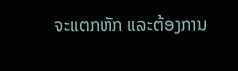ຈະແຕກຫັກ ແລະຕ້ອງການ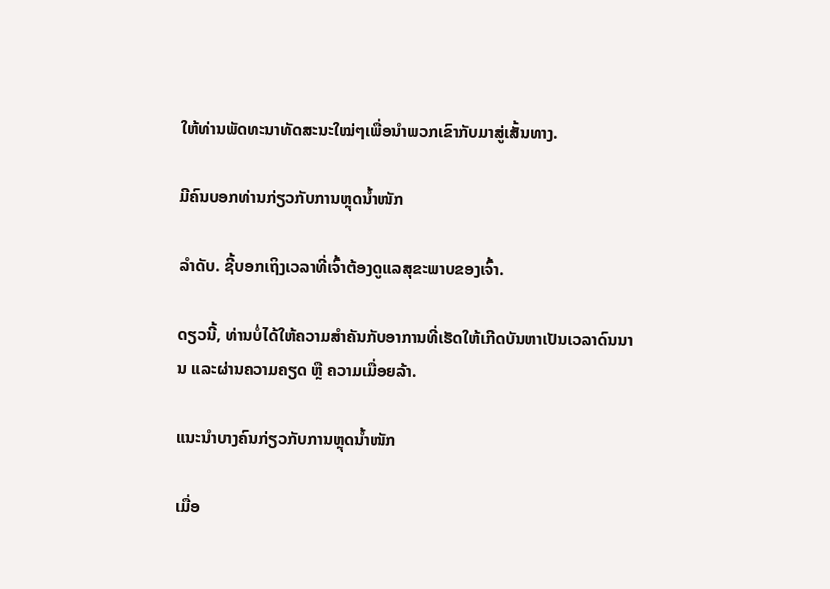ໃຫ້ທ່ານພັດທະນາທັດສະນະໃໝ່ໆເພື່ອນຳພວກເຂົາກັບມາສູ່ເສັ້ນທາງ.

ມີຄົນບອກທ່ານກ່ຽວກັບການຫຼຸດນ້ຳໜັກ

ລຳດັບ. ຊີ້ບອກເຖິງເວລາທີ່ເຈົ້າຕ້ອງດູແລສຸຂະພາບຂອງເຈົ້າ.

ດຽວນີ້, ທ່ານບໍ່ໄດ້ໃຫ້ຄວາມສຳຄັນກັບອາການທີ່ເຮັດໃຫ້ເກີດບັນຫາເປັນເວລາດົນນານ ແລະຜ່ານຄວາມຄຽດ ຫຼື ຄວາມເມື່ອຍລ້າ.

ແນະນຳບາງຄົນກ່ຽວກັບການຫຼຸດນ້ຳໜັກ

ເມື່ອ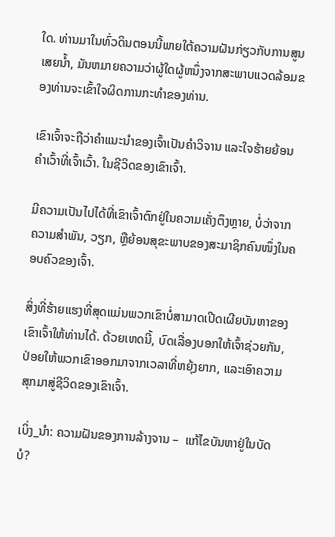ໃດ. ທ່ານມາໃນທົ່ວດິນຕອນນີ້ພາຍໃຕ້ຄວາມຝັນກ່ຽວກັບການສູນເສຍນ້ຳ, ມັນຫມາຍຄວາມວ່າຜູ້ໃດຜູ້ຫນຶ່ງຈາກສະພາບແວດລ້ອມຂອງທ່ານຈະເຂົ້າໃຈຜິດການກະທໍາຂອງທ່ານ.

ເຂົາເຈົ້າຈະຖືວ່າຄຳແນະນຳຂອງເຈົ້າເປັນຄຳວິຈານ ແລະໃຈຮ້າຍຍ້ອນຄຳເວົ້າທີ່ເຈົ້າເວົ້າ. ໃນຊີວິດຂອງເຂົາເຈົ້າ.

ມີຄວາມເປັນໄປໄດ້ທີ່ເຂົາເຈົ້າຕົກຢູ່ໃນຄວາມເຄັ່ງຕຶງຫຼາຍ, ບໍ່ວ່າຈາກຄວາມສຳພັນ, ວຽກ, ຫຼືຍ້ອນສຸຂະພາບຂອງສະມາຊິກຄົນໜຶ່ງໃນຄອບຄົວຂອງເຈົ້າ.

ສິ່ງທີ່ຮ້າຍແຮງທີ່ສຸດແມ່ນພວກເຂົາບໍ່ສາມາດເປີດເຜີຍບັນຫາຂອງເຂົາເຈົ້າໃຫ້ທ່ານໄດ້. ດ້ວຍເຫດນີ້, ບົດເລື່ອງບອກໃຫ້ເຈົ້າຊ່ວຍກັນ, ປ່ອຍໃຫ້ພວກເຂົາອອກມາຈາກເວລາທີ່ຫຍຸ້ງຍາກ, ແລະເອົາຄວາມສຸກມາສູ່ຊີວິດຂອງເຂົາເຈົ້າ.

ເບິ່ງ_ນຳ: ຄວາມຝັນຂອງການລ້າງຈານ –  ແກ້ໄຂບັນຫາຢູ່ໃນບັດບໍ?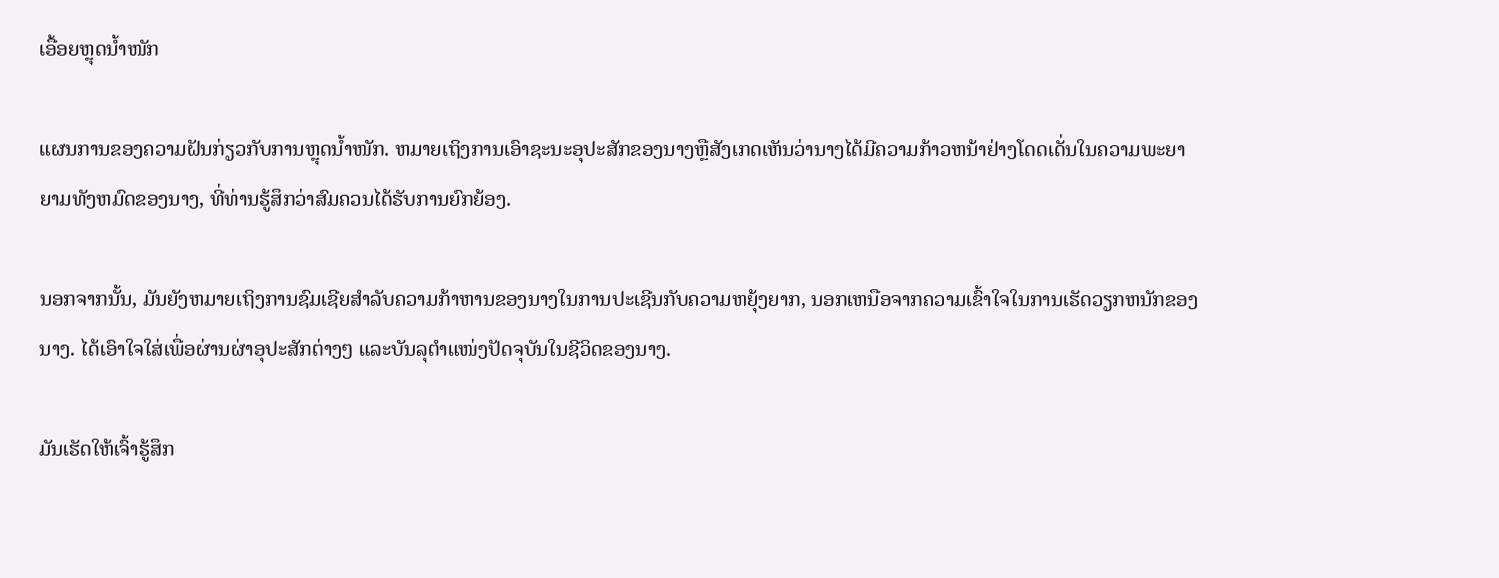ເອື້ອຍຫຼຸດນໍ້າໜັກ

ແຜນການຂອງຄວາມຝັນກ່ຽວກັບການຫຼຸດນໍ້າໜັກ. ຫມາຍເຖິງການເອົາຊະນະອຸປະສັກຂອງນາງຫຼືສັງເກດເຫັນວ່ານາງໄດ້ມີຄວາມກ້າວຫນ້າຢ່າງໂດດເດັ່ນໃນຄວາມພະຍາຍາມທັງຫມົດຂອງນາງ, ທີ່ທ່ານຮູ້ສຶກວ່າສົມຄວນໄດ້ຮັບການຍົກຍ້ອງ.

ນອກຈາກນັ້ນ, ມັນຍັງຫມາຍເຖິງການຊົມເຊີຍສໍາລັບຄວາມກ້າຫານຂອງນາງໃນການປະເຊີນກັບຄວາມຫຍຸ້ງຍາກ, ນອກເຫນືອຈາກຄວາມເຂົ້າໃຈໃນການເຮັດວຽກຫນັກຂອງນາງ. ໄດ້ເອົາໃຈໃສ່ເພື່ອຜ່ານຜ່າອຸປະສັກຕ່າງໆ ແລະບັນລຸຕຳແໜ່ງປັດຈຸບັນໃນຊີວິດຂອງນາງ.

ມັນເຮັດໃຫ້ເຈົ້າຮູ້ສຶກ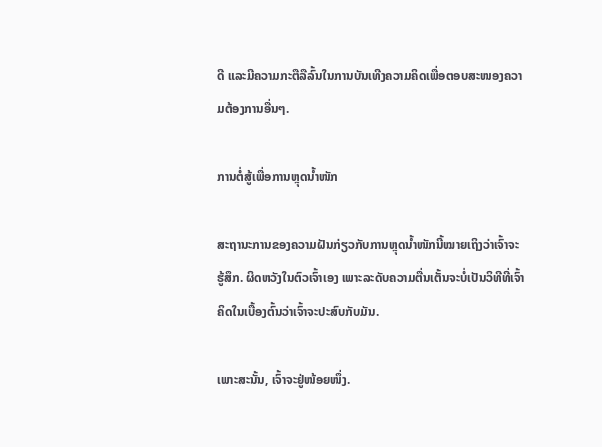ດີ ແລະມີຄວາມກະຕືລືລົ້ນໃນການບັນເທີງຄວາມຄິດເພື່ອຕອບສະໜອງຄວາມຕ້ອງການອື່ນໆ.

ການຕໍ່ສູ້ເພື່ອການຫຼຸດນ້ຳໜັກ

ສະຖານະການຂອງຄວາມຝັນກ່ຽວກັບການຫຼຸດນ້ຳໜັກນີ້ໝາຍເຖິງວ່າເຈົ້າຈະຮູ້ສຶກ. ຜິດຫວັງໃນຕົວເຈົ້າເອງ ເພາະລະດັບຄວາມຕື່ນເຕັ້ນຈະບໍ່ເປັນວິທີທີ່ເຈົ້າຄິດໃນເບື້ອງຕົ້ນວ່າເຈົ້າຈະປະສົບກັບມັນ.

ເພາະສະນັ້ນ, ເຈົ້າຈະຢູ່ໜ້ອຍໜຶ່ງ.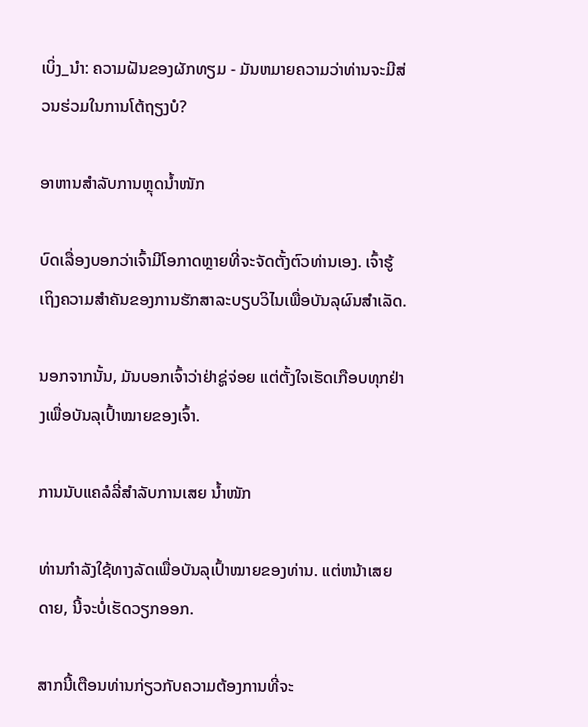ເບິ່ງ_ນຳ: ຄວາມຝັນຂອງຜັກທຽມ - ມັນຫມາຍຄວາມວ່າທ່ານຈະມີສ່ວນຮ່ວມໃນການໂຕ້ຖຽງບໍ?

ອາຫານສຳລັບການຫຼຸດນ້ຳໜັກ

ບົດເລື່ອງບອກວ່າເຈົ້າມີໂອກາດຫຼາຍທີ່ຈະຈັດຕັ້ງຕົວທ່ານເອງ. ເຈົ້າຮູ້ເຖິງຄວາມສຳຄັນຂອງການຮັກສາລະບຽບວິໄນເພື່ອບັນລຸຜົນສຳເລັດ.

ນອກຈາກນັ້ນ, ມັນບອກເຈົ້າວ່າຢ່າຊູ່ຈ່ອຍ ແຕ່ຕັ້ງໃຈເຮັດເກືອບທຸກຢ່າງເພື່ອບັນລຸເປົ້າໝາຍຂອງເຈົ້າ.

ການນັບແຄລໍລີ່ສຳລັບການເສຍ ນ້ຳໜັກ

ທ່ານກຳລັງໃຊ້ທາງລັດເພື່ອບັນລຸເປົ້າໝາຍຂອງທ່ານ. ແຕ່ຫນ້າເສຍດາຍ, ນີ້ຈະບໍ່ເຮັດວຽກອອກ.

ສາກນີ້ເຕືອນທ່ານກ່ຽວກັບຄວາມຕ້ອງການທີ່ຈະ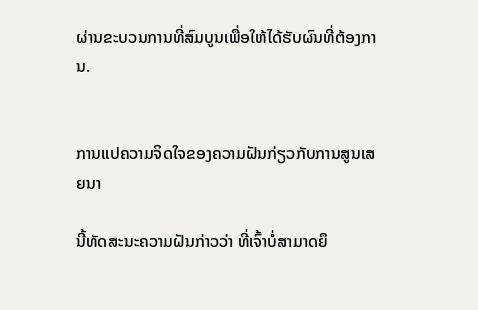ຜ່ານຂະບວນການທີ່ສົມບູນເພື່ອໃຫ້ໄດ້ຮັບຜົນທີ່ຕ້ອງການ.


ການແປຄວາມຈິດໃຈຂອງຄວາມຝັນກ່ຽວກັບການສູນເສຍນາ

ນີ້ທັດສະນະຄວາມຝັນກ່າວວ່າ ທີ່ເຈົ້າບໍ່ສາມາດຍຶ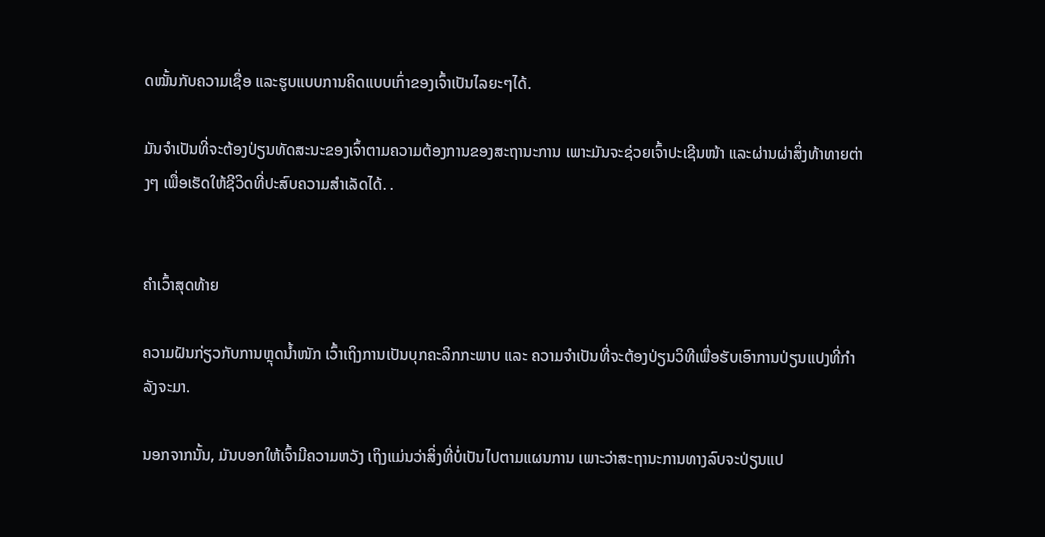ດໝັ້ນກັບຄວາມເຊື່ອ ແລະຮູບແບບການຄິດແບບເກົ່າຂອງເຈົ້າເປັນໄລຍະໆໄດ້.

ມັນຈຳເປັນທີ່ຈະຕ້ອງປ່ຽນທັດສະນະຂອງເຈົ້າຕາມຄວາມຕ້ອງການຂອງສະຖານະການ ເພາະມັນຈະຊ່ວຍເຈົ້າປະເຊີນໜ້າ ແລະຜ່ານຜ່າສິ່ງທ້າທາຍຕ່າງໆ ເພື່ອເຮັດໃຫ້ຊີວິດທີ່ປະສົບຄວາມສຳເລັດໄດ້. .


ຄຳເວົ້າສຸດທ້າຍ

ຄວາມຝັນກ່ຽວກັບການຫຼຸດນ້ຳໜັກ ເວົ້າເຖິງການເປັນບຸກຄະລິກກະພາບ ແລະ ຄວາມຈຳເປັນທີ່ຈະຕ້ອງປ່ຽນວິທີເພື່ອຮັບເອົາການປ່ຽນແປງທີ່ກຳລັງຈະມາ.

ນອກຈາກນັ້ນ, ມັນບອກໃຫ້ເຈົ້າມີຄວາມຫວັງ ເຖິງແມ່ນວ່າສິ່ງທີ່ບໍ່ເປັນໄປຕາມແຜນການ ເພາະວ່າສະຖານະການທາງລົບຈະປ່ຽນແປ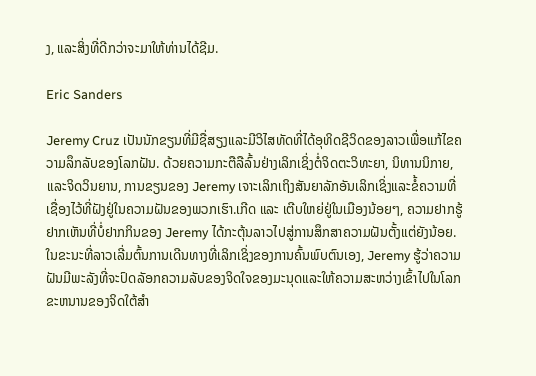ງ, ແລະສິ່ງທີ່ດີກວ່າຈະມາໃຫ້ທ່ານໄດ້ຊີມ.

Eric Sanders

Jeremy Cruz ເປັນນັກຂຽນທີ່ມີຊື່ສຽງແລະມີວິໄສທັດທີ່ໄດ້ອຸທິດຊີວິດຂອງລາວເພື່ອແກ້ໄຂຄວາມລຶກລັບຂອງໂລກຝັນ. ດ້ວຍຄວາມກະຕືລືລົ້ນຢ່າງເລິກເຊິ່ງຕໍ່ຈິດຕະວິທະຍາ, ນິທານນິກາຍ, ແລະຈິດວິນຍານ, ການຂຽນຂອງ Jeremy ເຈາະເລິກເຖິງສັນຍາລັກອັນເລິກເຊິ່ງແລະຂໍ້ຄວາມທີ່ເຊື່ອງໄວ້ທີ່ຝັງຢູ່ໃນຄວາມຝັນຂອງພວກເຮົາ.ເກີດ ແລະ ເຕີບໃຫຍ່ຢູ່ໃນເມືອງນ້ອຍໆ, ຄວາມຢາກຮູ້ຢາກເຫັນທີ່ບໍ່ຢາກກິນຂອງ Jeremy ໄດ້ກະຕຸ້ນລາວໄປສູ່ການສຶກສາຄວາມຝັນຕັ້ງແຕ່ຍັງນ້ອຍ. ໃນຂະນະທີ່ລາວເລີ່ມຕົ້ນການເດີນທາງທີ່ເລິກເຊິ່ງຂອງການຄົ້ນພົບຕົນເອງ, Jeremy ຮູ້ວ່າຄວາມຝັນມີພະລັງທີ່ຈະປົດລັອກຄວາມລັບຂອງຈິດໃຈຂອງມະນຸດແລະໃຫ້ຄວາມສະຫວ່າງເຂົ້າໄປໃນໂລກຂະຫນານຂອງຈິດໃຕ້ສໍາ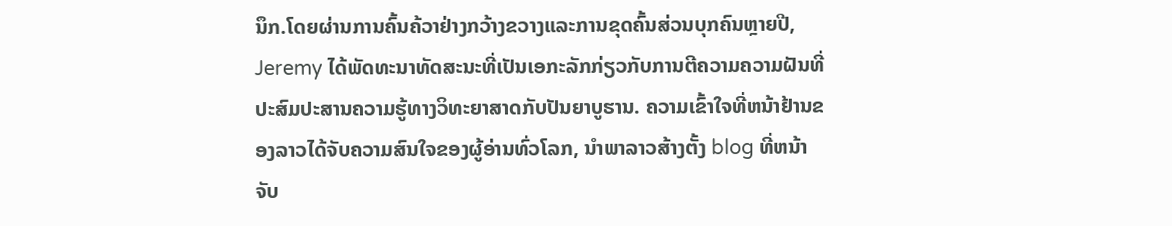ນຶກ.ໂດຍຜ່ານການຄົ້ນຄ້ວາຢ່າງກວ້າງຂວາງແລະການຂຸດຄົ້ນສ່ວນບຸກຄົນຫຼາຍປີ, Jeremy ໄດ້ພັດທະນາທັດສະນະທີ່ເປັນເອກະລັກກ່ຽວກັບການຕີຄວາມຄວາມຝັນທີ່ປະສົມປະສານຄວາມຮູ້ທາງວິທະຍາສາດກັບປັນຍາບູຮານ. ຄວາມເຂົ້າໃຈທີ່ຫນ້າຢ້ານຂອງລາວໄດ້ຈັບຄວາມສົນໃຈຂອງຜູ້ອ່ານທົ່ວໂລກ, ນໍາພາລາວສ້າງຕັ້ງ blog ທີ່ຫນ້າຈັບ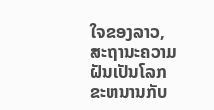ໃຈຂອງລາວ, ສະຖານະຄວາມຝັນເປັນໂລກຂະຫນານກັບ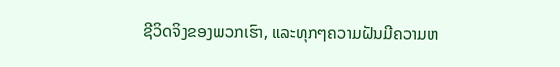ຊີວິດຈິງຂອງພວກເຮົາ, ແລະທຸກໆຄວາມຝັນມີຄວາມຫ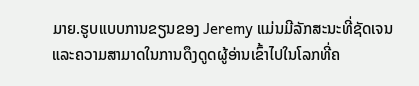ມາຍ.ຮູບແບບການຂຽນຂອງ Jeremy ແມ່ນມີລັກສະນະທີ່ຊັດເຈນແລະຄວາມສາມາດໃນການດຶງດູດຜູ້ອ່ານເຂົ້າໄປໃນໂລກທີ່ຄ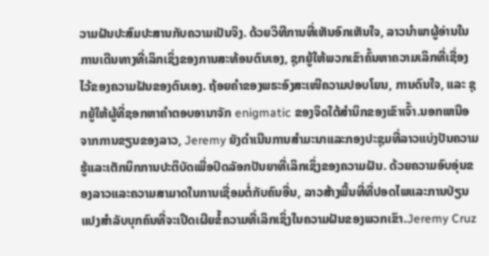ວາມຝັນປະສົມປະສານກັບຄວາມເປັນຈິງ. ດ້ວຍວິທີການທີ່ເຫັນອົກເຫັນໃຈ, ລາວນໍາພາຜູ້ອ່ານໃນການເດີນທາງທີ່ເລິກເຊິ່ງຂອງການສະທ້ອນຕົນເອງ, ຊຸກຍູ້ໃຫ້ພວກເຂົາຄົ້ນຫາຄວາມເລິກທີ່ເຊື່ອງໄວ້ຂອງຄວາມຝັນຂອງຕົນເອງ. ຖ້ອຍຄຳຂອງພຣະອົງສະເໜີຄວາມປອບໂຍນ, ການດົນໃຈ, ແລະ ຊຸກຍູ້ໃຫ້ຜູ້ທີ່ຊອກຫາຄຳຕອບອານາຈັກ enigmatic ຂອງຈິດໃຕ້ສໍານຶກຂອງເຂົາເຈົ້າ.ນອກເຫນືອຈາກການຂຽນຂອງລາວ, Jeremy ຍັງດໍາເນີນການສໍາມະນາແລະກອງປະຊຸມທີ່ລາວແບ່ງປັນຄວາມຮູ້ແລະເຕັກນິກການປະຕິບັດເພື່ອປົດລັອກປັນຍາທີ່ເລິກເຊິ່ງຂອງຄວາມຝັນ. ດ້ວຍຄວາມອົບອຸ່ນຂອງລາວແລະຄວາມສາມາດໃນການເຊື່ອມຕໍ່ກັບຄົນອື່ນ, ລາວສ້າງພື້ນທີ່ທີ່ປອດໄພແລະການປ່ຽນແປງສໍາລັບບຸກຄົນທີ່ຈະເປີດເຜີຍຂໍ້ຄວາມທີ່ເລິກເຊິ່ງໃນຄວາມຝັນຂອງພວກເຂົາ.Jeremy Cruz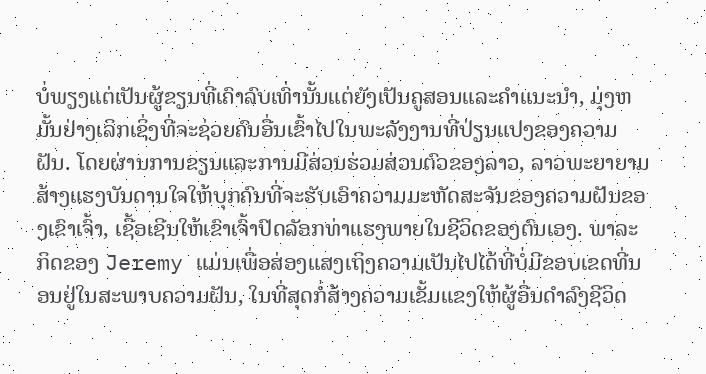ບໍ່ພຽງແຕ່ເປັນຜູ້ຂຽນທີ່ເຄົາລົບເທົ່ານັ້ນແຕ່ຍັງເປັນຄູສອນແລະຄໍາແນະນໍາ, ມຸ່ງຫມັ້ນຢ່າງເລິກເຊິ່ງທີ່ຈະຊ່ວຍຄົນອື່ນເຂົ້າໄປໃນພະລັງງານທີ່ປ່ຽນແປງຂອງຄວາມຝັນ. ໂດຍຜ່ານການຂຽນແລະການມີສ່ວນຮ່ວມສ່ວນຕົວຂອງລາວ, ລາວພະຍາຍາມສ້າງແຮງບັນດານໃຈໃຫ້ບຸກຄົນທີ່ຈະຮັບເອົາຄວາມມະຫັດສະຈັນຂອງຄວາມຝັນຂອງເຂົາເຈົ້າ, ເຊື້ອເຊີນໃຫ້ເຂົາເຈົ້າປົດລັອກທ່າແຮງພາຍໃນຊີວິດຂອງຕົນເອງ. ພາລະກິດຂອງ Jeremy ແມ່ນເພື່ອສ່ອງແສງເຖິງຄວາມເປັນໄປໄດ້ທີ່ບໍ່ມີຂອບເຂດທີ່ນອນຢູ່ໃນສະພາບຄວາມຝັນ, ໃນທີ່ສຸດກໍ່ສ້າງຄວາມເຂັ້ມແຂງໃຫ້ຜູ້ອື່ນດໍາລົງຊີວິດ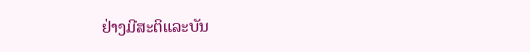ຢ່າງມີສະຕິແລະບັນ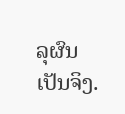ລຸຜົນເປັນຈິງ.